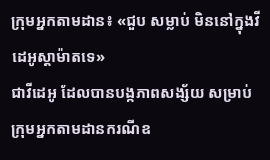ក្រុមអ្នកតាមដាន៖ «ជួប សម្លាប់ មិននៅក្នុងវីដេអូស្ដាម៉ាតទេ»
ជាវីដេអូ ដែលបានបង្កភាពសង្ស័យ សម្រាប់ក្រុមអ្នកតាមដានករណីឧ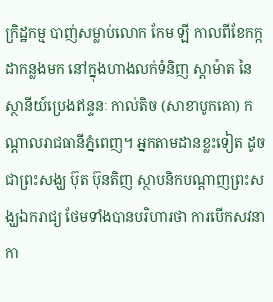ក្រិដ្ឋកម្ម បាញ់សម្លាប់លោក កែម ឡី កាលពីខែកក្កដាកន្លងមក នៅក្នុងហាងលក់ទំនិញ ស្តាម៉ាត នៃស្ថានីយ៍ប្រេងឥន្ទនៈ កាល់តិច (សាខាបូកគោ) កណ្ដាលរាជធានីភ្នំពេញ។ អ្នកតាមដានខ្លះទៀត ដូចជាព្រះសង្ឃ ប៊ុត ប៊ុនតិញ ស្ថាបនិកបណ្ដាញព្រះសង្ឃឯករាជ្យ ថែមទាំងបានបរិហារថា ការបើកសវនាកា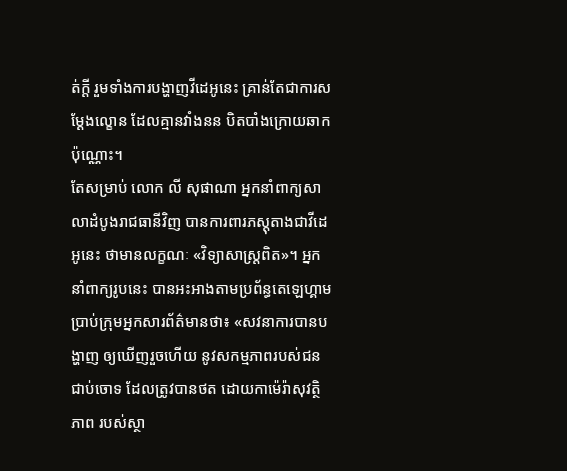ត់ក្ដី រួមទាំងការបង្ហាញវីដេអូនេះ គ្រាន់តែជាការសម្ដែងល្ខោន ដែលគ្មានវាំងនន បិតបាំងក្រោយឆាកប៉ុណ្ណោះ។
តែសម្រាប់ លោក លី សុផាណា អ្នកនាំពាក្យសាលាដំបូងរាជធានីវិញ បានការពារភស្ដុតាងជាវីដេអូនេះ ថាមានលក្ខណៈ «វិទ្យាសាស្ត្រពិត»។ អ្នកនាំពាក្យរូបនេះ បានអះអាងតាមប្រព័ន្ធតេឡេហ្គាម ប្រាប់ក្រុមអ្នកសារព័ត៌មានថា៖ «សវនាការបានបង្ហាញ ឲ្យឃើញរួចហើយ នូវសកម្មភាពរបស់ជនជាប់ចោទ ដែលត្រូវបានថត ដោយកាម៉េរ៉ាសុវត្ថិភាព របស់ស្ថា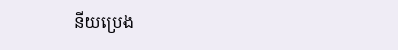នីយប្រេង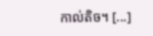កាល់តិច។ [...]